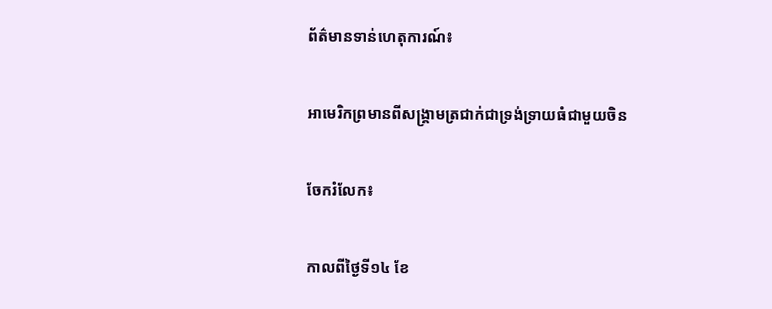ព័ត៌មានទាន់ហេតុការណ៍៖

អាមេរិកព្រមានពីសង្គ្រាមត្រជាក់ជាទ្រង់ទ្រាយធំជាមួយចិន

ចែករំលែក៖

កាលពីថ្ងៃទី១៤ ខែ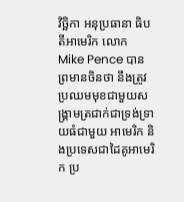វិច្ឆិកា អនុប្រធានា ធិបតីអាមេរិក លោក Mike Pence បាន ព្រមានចិនថា នឹងត្រូវប្រឈមមុខជាមួយសង្គ្រាមត្រជាក់ជាទ្រង់ទ្រាយធំជាមួយ អាមេរិក និងប្រទេសជាដៃគូអាមេរិក ប្រ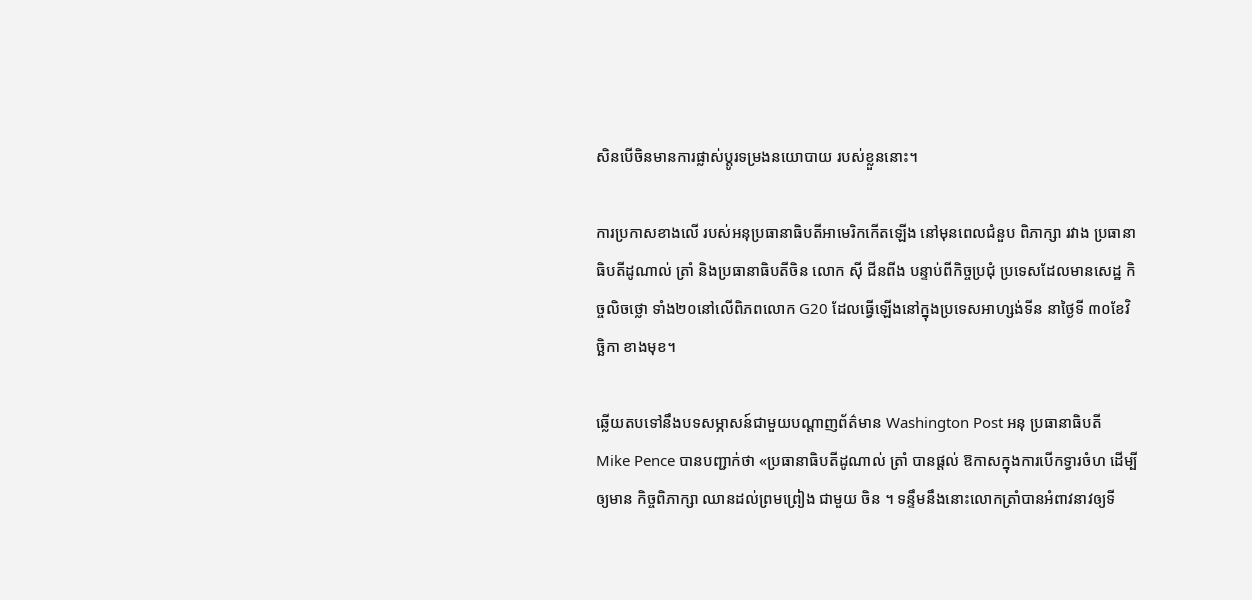សិនបើចិនមានការផ្លាស់ប្តូរទម្រងនយោបាយ របស់ខ្លួននោះ។

ការប្រកាសខាងលើ របស់អនុប្រធានាធិបតីអាមេរិកកើតឡើង នៅមុនពេលជំនួប ពិភាក្សា រវាង ប្រធានាធិបតីដូណាល់ ត្រាំ និងប្រធានាធិបតីចិន លោក ស៊ី ជីនពីង បន្ទាប់ពីកិច្ចប្រជុំ ប្រទេសដែលមានសេដ្ឋ កិច្ចលិចថ្លោ ទាំង២០នៅលើពិភពលោក G20 ដែលធ្វើឡើងនៅក្នុងប្រទេសអាហ្សង់ទីន នាថ្ងៃទី ៣០ខែវិច្ឆិកា ខាងមុខ។

ឆ្លើយតបទៅនឹងបទសម្ភាសន៍ជាមួយបណ្តាញព័ត៌មាន Washington Post អនុ ប្រធានាធិបតី Mike Pence បានបញ្ជាក់ថា «ប្រធានាធិបតីដូណាល់ ត្រាំ បានផ្តល់ ឱកាសក្នុងការបើកទ្វារចំហ ដើម្បីឲ្យមាន កិច្ចពិភាក្សា ឈានដល់ព្រមព្រៀង ជាមួយ ចិន ។ ទន្ទឹមនឹងនោះលោកត្រាំបានអំពាវនាវឲ្យទី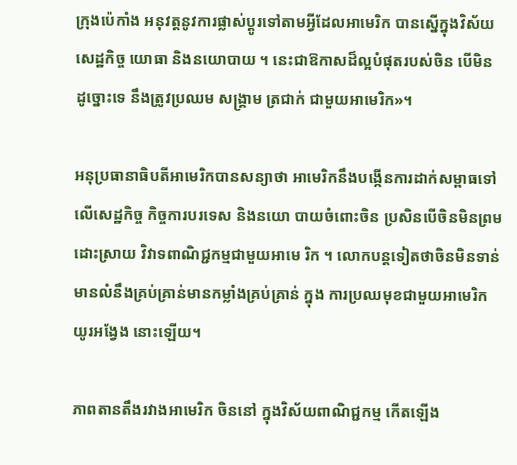ក្រុងប៉េកាំង អនុវត្តនូវការផ្លាស់ប្តូរទៅតាមអ្វីដែលអាមេរិក បានស្នើក្នុងវិស័យ សេដ្ឋកិច្ច យោធា និងនយោបាយ ។ នេះជាឱកាសដ៏ល្អបំផុតរបស់ចិន បើមិន ដូច្នោះទេ នឹងត្រូវប្រឈម សង្គ្រាម ត្រជាក់ ជាមួយអាមេរិក»។

អនុប្រធានាធិបតីអាមេរិកបានសន្យាថា អាមេរិកនឹងបង្កើនការដាក់សម្ពាធទៅលើសេដ្ឋកិច្ច កិច្ចការបរទេស និងនយោ បាយចំពោះចិន ប្រសិនបើចិនមិនព្រម ដោះស្រាយ វិវាទពាណិជ្ជកម្មជាមួយអាមេ រិក ។ លោកបន្តទៀតថាចិនមិនទាន់មានលំនឹងគ្រប់គ្រាន់មានកម្លាំងគ្រប់គ្រាន់ ក្នុង ការប្រឈមុខជាមួយអាមេរិក យូរអង្វែង នោះឡើយ។

ភាពតានតឹងរវាងអាមេរិក ចិននៅ ក្នុងវិស័យពាណិជ្ជកម្ម កើតឡើង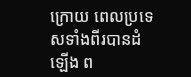ក្រោយ ពេលប្រទេសទាំងពីរបានដំឡើង ព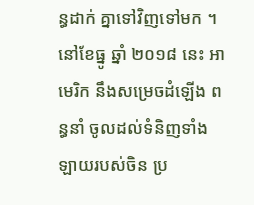ន្ធដាក់ គ្នាទៅវិញទៅមក ។ នៅខែធ្នូ ឆ្នាំ ២០១៨ នេះ អាមេរិក នឹងសម្រេចដំឡើង ពន្ធនាំ ចូលដល់ទំនិញទាំងឡាយរបស់ចិន ប្រ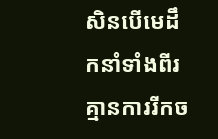សិនបើមេដឹកនាំទាំងពីរ គ្មានការរីកច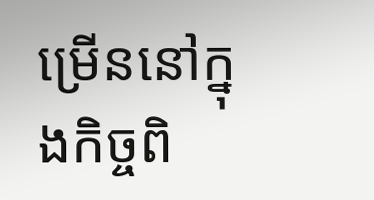ម្រើននៅក្នុងកិច្ចពិ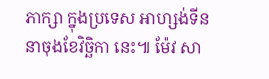ភាក្សា ក្នុងប្រទេស អាហ្សង់ទីន នាចុងខែវិច្ឆិកា នេះ៕ ម៉ែវ សា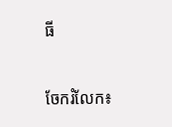ធី


ចែករំលែក៖